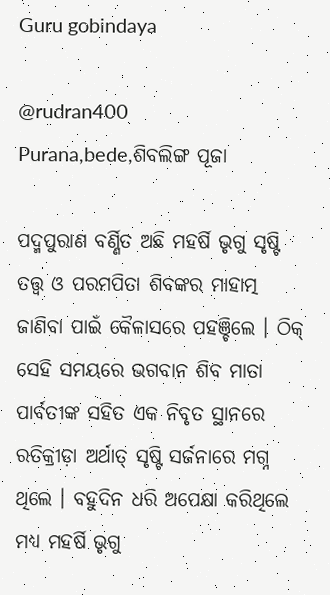Guru gobindaya

@rudran400
Purana,bede,ଶିବଲିଙ୍ଗ ପୂଜା

ପଦ୍ମପୁରାଣ ବର୍ଣ୍ଣିତ ଅଛି ମହର୍ଷି ଭୃଗୁ ସୃଷ୍ଟି ତତ୍ତ୍ୱ ଓ ପରମପିତା ଶିବଙ୍କର ମାହାତ୍ମ ଜାଣିବା ପାଇଁ କୈଳାସରେ ପହଞ୍ଚିଲେ । ଠିକ୍‌ ସେହି ସମୟରେ ଭଗବାନ ଶିବ ମାତା ପାର୍ବତୀଙ୍କ ସହିତ ଏକ ନିବୃତ ସ୍ଥାନରେ ରତିକ୍ରୀଡ଼ା ଅର୍ଥାତ୍‌ ସୃଷ୍ଟି ସର୍ଜନାରେ ମଗ୍ନ ଥିଲେ । ବହୁଦିନ ଧରି ଅପେକ୍ଷା କରିଥିଲେ ମଧ୍ୟ ମହର୍ଷି ଭୃଗୁ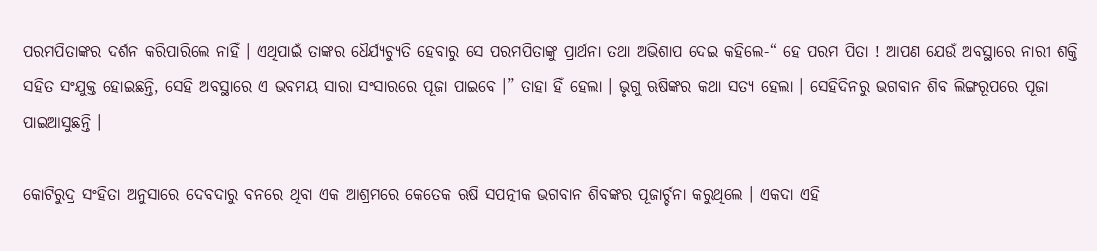ପରମପିତାଙ୍କର ଦର୍ଶନ କରିପାରିଲେ ନାହିଁ । ଏଥିପାଇଁ ତାଙ୍କର ଧୈର୍ଯ୍ୟଚ୍ୟୁତି ହେବାରୁ ସେ ପରମପିତାଙ୍କୁ ପ୍ରାର୍ଥନା ତଥା ଅଭିଶାପ ଦେଇ କହିଲେ-“ ହେ ପରମ ପିତା ! ଆପଣ ଯେଉଁ ଅବସ୍ଥାରେ ନାରୀ ଶକ୍ତି ସହିତ ସଂଯୁକ୍ତ ହୋଇଛନ୍ତି, ସେହି ଅବସ୍ଥାରେ ଏ ଭବମୟ ସାରା ସଂସାରରେ ପୂଜା ପାଇବେ ।” ତାହା ହିଁ ହେଲା । ଭୃଗୁ ଋଷିଙ୍କର କଥା ସତ୍ୟ ହେଲା । ସେହିଦିନରୁ ଭଗବାନ ଶିବ ଲିଙ୍ଗରୂପରେ ପୂଜା ପାଇଆସୁଛନ୍ତି ।

କୋଟିରୁଦ୍ର ସଂହିତା ଅନୁସାରେ ଦେବଦାରୁ ବନରେ ଥିବା ଏକ ଆଶ୍ରମରେ କେତେକ ଋଷି ସପତ୍ନୀକ ଭଗବାନ ଶିବଙ୍କର ପୂଜାର୍ଚ୍ଚନା କରୁଥିଲେ । ଏକଦା ଏହି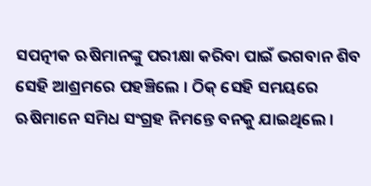ସପତ୍ନୀକ ଋଷିମାନଙ୍କୁ ପରୀକ୍ଷା କରିବା ପାଇଁ ଭଗବାନ ଶିବ ସେହି ଆଶ୍ରମରେ ପହଞ୍ଚିଲେ । ଠିକ୍‌ ସେହି ସମୟରେ ଋଷିମାନେ ସମିଧ ସଂଗ୍ରହ ନିମନ୍ତେ ବନକୁ ଯାଇଥିଲେ ।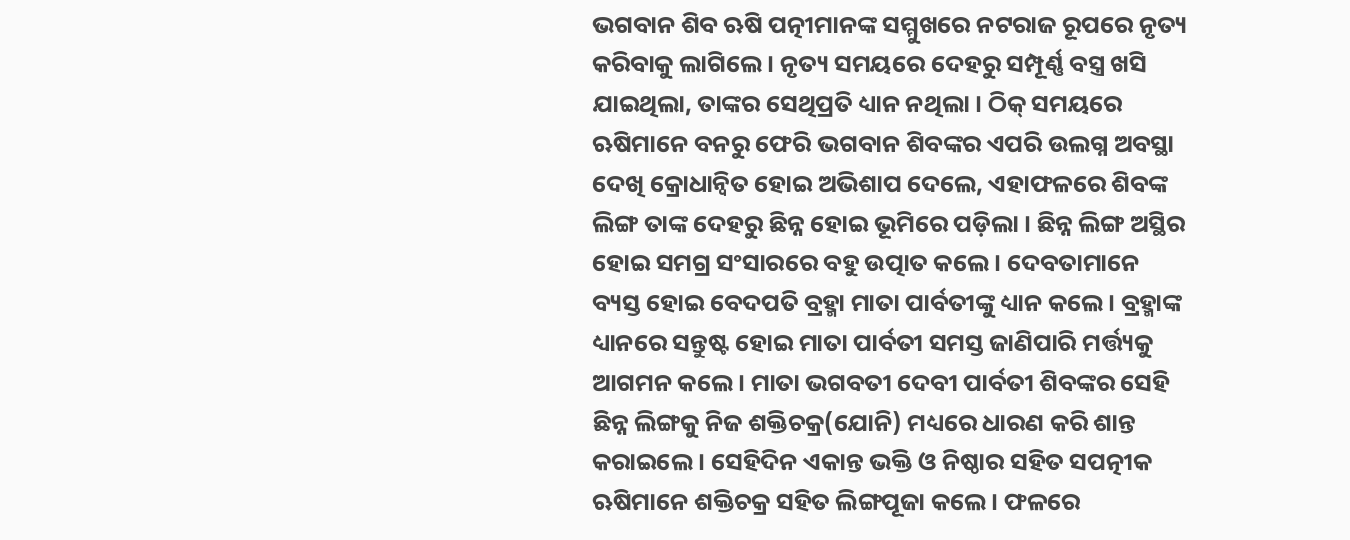ଭଗବାନ ଶିବ ଋଷି ପତ୍ନୀମାନଙ୍କ ସମ୍ମୁଖରେ ନଟରାଜ ରୂପରେ ନୃତ୍ୟ କରିବାକୁ ଲାଗିଲେ । ନୃତ୍ୟ ସମୟରେ ଦେହରୁ ସମ୍ପୂର୍ଣ୍ଣ ବସ୍ତ୍ର ଖସି ଯାଇଥିଲା, ତାଙ୍କର ସେଥିପ୍ରତି ଧ୍ୟାନ ନଥିଲା । ଠିକ୍‌ ସମୟରେ ଋଷିମାନେ ବନରୁ ଫେରି ଭଗବାନ ଶିବଙ୍କର ଏପରି ଉଲଗ୍ନ ଅବସ୍ଥା ଦେଖି କ୍ରୋଧାନ୍ୱିତ ହୋଇ ଅଭିଶାପ ଦେଲେ, ଏହାଫଳରେ ଶିବଙ୍କ ଲିଙ୍ଗ ତାଙ୍କ ଦେହରୁ ଛିନ୍ନ ହୋଇ ଭୂମିରେ ପଡ଼ିଲା । ଛିନ୍ନ ଲିଙ୍ଗ ଅସ୍ଥିର ହୋଇ ସମଗ୍ର ସଂସାରରେ ବହୁ ଉତ୍ପାତ କଲେ । ଦେବତାମାନେ ବ୍ୟସ୍ତ ହୋଇ ବେଦପତି ବ୍ରହ୍ମା ମାତା ପାର୍ବତୀଙ୍କୁ ଧ୍ୟାନ କଲେ । ବ୍ରହ୍ମାଙ୍କ ଧ୍ୟାନରେ ସନ୍ତୁଷ୍ଟ ହୋଇ ମାତା ପାର୍ବତୀ ସମସ୍ତ ଜାଣିପାରି ମର୍ତ୍ତ୍ୟକୁ ଆଗମନ କଲେ । ମାତା ଭଗବତୀ ଦେବୀ ପାର୍ବତୀ ଶିବଙ୍କର ସେହି ଛିନ୍ନ ଲିଙ୍ଗକୁ ନିଜ ଶକ୍ତିଚକ୍ର(ଯୋନି) ମଧ୍ୟରେ ଧାରଣ କରି ଶାନ୍ତ କରାଇଲେ । ସେହିଦିନ ଏକାନ୍ତ ଭକ୍ତି ଓ ନିଷ୍ଠାର ସହିତ ସପତ୍ନୀକ ଋଷିମାନେ ଶକ୍ତିଚକ୍ର ସହିତ ଲିଙ୍ଗପୂଜା କଲେ । ଫଳରେ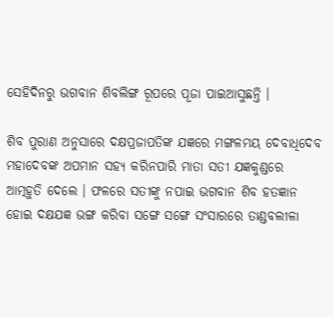ସେହିଦିନରୁ ଭଗବାନ ଶିବଲିଙ୍ଗ ରୂପରେ ପୂଜା ପାଇଆସୁଛନ୍ତି ।

ଶିବ ପୁରାଣ ଅନୁସାରେ ଦକ୍ଷପ୍ରଜାପତିଙ୍କ ଯଜ୍ଞରେ ମଙ୍ଗଳମୟ ଦେବାଧିଦେବ ମହାଦେବଙ୍କ ଅପମାନ ସହ୍ୟ କରିନପାରି ମାତା ସତୀ ଯଜ୍ଞକୁଣ୍ଡରେ ଆତ୍ମହୁତି ଦେଲେ । ଫଳରେ ସତୀଙ୍କୁ ନପାଇ ଭଗବାନ ଶିବ ହତଜ୍ଞାନ ହୋଇ ଦକ୍ଷଯଜ୍ଞ ଭଙ୍ଗ କରିବା ସଙ୍ଗେ ସଙ୍ଗେ ସଂସାରରେ ତାଣ୍ଡବଲୀଳା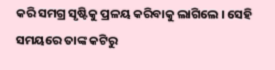କରି ସମଗ୍ର ସୃଷ୍ଟିକୁ ପ୍ରଳୟ କରିବାକୁ ଲାଗିଲେ । ସେହି ସମୟରେ ତାଙ୍କ କଟିରୁ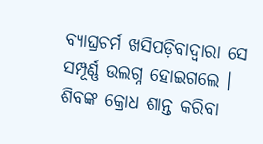ବ୍ୟାଘ୍ରଚର୍ମ ଖସିପଡ଼ିବାଦ୍ୱାରା ସେ ସମ୍ପୂର୍ଣ୍ଣ ଉଲଗ୍ନ ହୋଇଗଲେ । ଶିବଙ୍କ କ୍ରୋଧ ଶାନ୍ତ କରିବା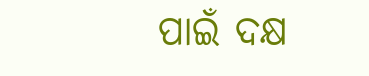ପାଇଁ ଦକ୍ଷ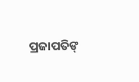ପ୍ରଜାପତିଙ୍